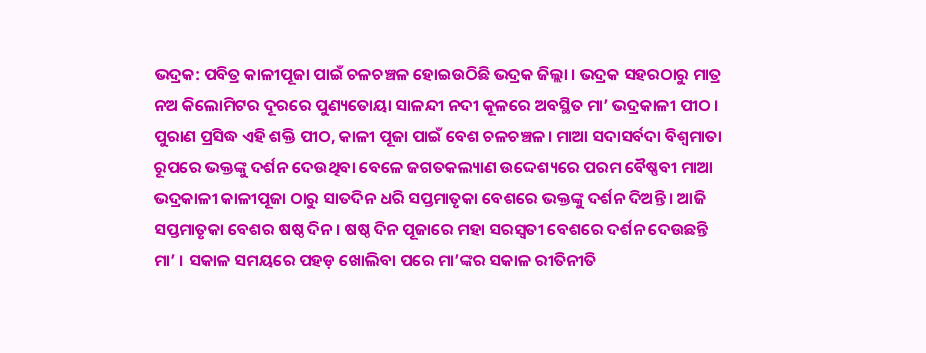ଭଦ୍ରକ: ପବିତ୍ର କାଳୀପୂଜା ପାଇଁ ଚଳଚଞ୍ଚଳ ହୋଇଉଠିଛି ଭଦ୍ରକ ଜିଲ୍ଲା । ଭଦ୍ରକ ସହରଠାରୁ ମାତ୍ର ନଅ କିଲୋମିଟର ଦୂରରେ ପୁଣ୍ୟତୋୟା ସାଳନ୍ଦୀ ନଦୀ କୂଳରେ ଅବସ୍ଥିତ ମା’ ଭଦ୍ରକାଳୀ ପୀଠ । ପୁରାଣ ପ୍ରସିଦ୍ଧ ଏହି ଶକ୍ତି ପୀଠ, କାଳୀ ପୂଜା ପାଇଁ ବେଶ ଚଳଚଞ୍ଚଳ। ମାଆ ସଦାସର୍ବଦା ବିଶ୍ବମାତା ରୂପରେ ଭକ୍ତଙ୍କୁ ଦର୍ଶନ ଦେଉଥିବା ବେଳେ ଜଗତକଲ୍ୟାଣ ଉଦ୍ଦେଶ୍ୟରେ ପରମ ବୈଷ୍ଣବୀ ମାଆ ଭଦ୍ରକାଳୀ କାଳୀପୂଜା ଠାରୁ ସାତଦିନ ଧରି ସପ୍ତମାତୃକା ବେଶରେ ଭକ୍ତଙ୍କୁ ଦର୍ଶନ ଦିଅନ୍ତି । ଆଜି ସପ୍ତମାତୃକା ବେଶର ଷଷ୍ଠ ଦିନ । ଷଷ୍ଠ ଦିନ ପୂଜାରେ ମହା ସରସ୍ଵତୀ ବେଶରେ ଦର୍ଶନ ଦେଉଛନ୍ତି ମା’ । ସକାଳ ସମୟରେ ପହଡ଼ ଖୋଲିବା ପରେ ମା’ଙ୍କର ସକାଳ ରୀତିନୀତି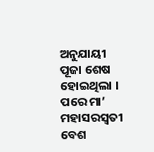ଅନୁଯାୟୀ ପୂଜା ଶେଷ ହୋଇଥିଲା । ପରେ ମା’ ମହାସରସ୍ଵତୀ ବେଶ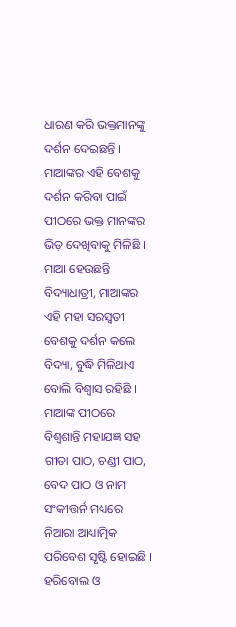ଧାରଣ କରି ଭକ୍ତମାନଙ୍କୁ ଦର୍ଶନ ଦେଇଛନ୍ତି ।
ମାଆଙ୍କର ଏହି ବେଶକୁ ଦର୍ଶନ କରିବା ପାଇଁ ପୀଠରେ ଭକ୍ତ ମାନଙ୍କର ଭିଡ଼ ଦେଖିବାକୁ ମିଳିଛି । ମାଆ ହେଉଛନ୍ତି ବିଦ୍ୟାଧାତ୍ରୀ, ମାଆଙ୍କର ଏହି ମହା ସରସ୍ବତୀ ବେଶକୁ ଦର୍ଶନ କଲେ ବିଦ୍ୟା, ବୁଦ୍ଧି ମିଳିଥାଏ ବୋଲି ବିଶ୍ୱାସ ରହିଛି । ମାଆଙ୍କ ପୀଠରେ ବିଶ୍ଵଶାନ୍ତି ମହାଯଜ୍ଞ ସହ ଗୀତା ପାଠ, ଚଣ୍ଡୀ ପାଠ, ବେଦ ପାଠ ଓ ନାମ ସଂକୀତ୍ତର୍ନ ମଧ୍ୟରେ ନିଆରା ଆଧ୍ୟାତ୍ମିକ ପରିବେଶ ସୃଷ୍ଟି ହୋଇଛି । ହରିବୋଲ ଓ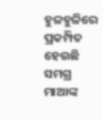ହୁଳହୁଳିରେ ପ୍ରକମ୍ପିତ ହେଉଛି ସମଗ୍ର ମାଆଙ୍କ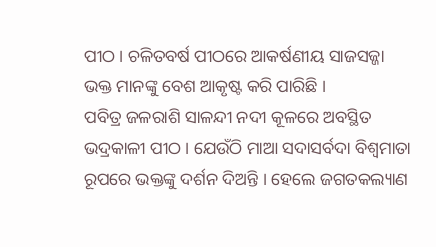ପୀଠ । ଚଳିତବର୍ଷ ପୀଠରେ ଆକର୍ଷଣୀୟ ସାଜସଜ୍ଜା ଭକ୍ତ ମାନଙ୍କୁ ବେଶ ଆକୃଷ୍ଟ କରି ପାରିଛି ।
ପବିତ୍ର ଜଳରାଶି ସାଳନ୍ଦୀ ନଦୀ କୂଳରେ ଅବସ୍ଥିତ ଭଦ୍ରକାଳୀ ପୀଠ । ଯେଉଁଠି ମାଆ ସଦାସର୍ବଦା ବିଶ୍ବମାତା ରୂପରେ ଭକ୍ତଙ୍କୁ ଦର୍ଶନ ଦିଅନ୍ତି । ହେଲେ ଜଗତକଲ୍ୟାଣ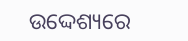ଉଦ୍ଦେଶ୍ୟରେ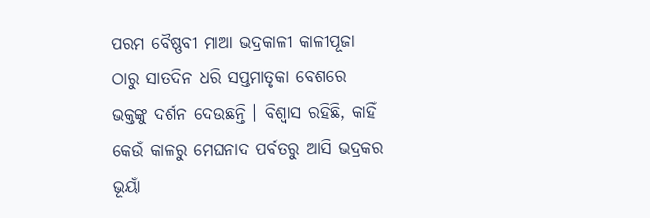ପରମ ବୈଷ୍ଣବୀ ମାଆ ଭଦ୍ରକାଳୀ କାଳୀପୂଜା ଠାରୁ ସାତଦିନ ଧରି ସପ୍ତମାତୃକା ବେଶରେ ଭକ୍ତଙ୍କୁ ଦର୍ଶନ ଦେଉଛନ୍ତି । ବିଶ୍ବାସ ରହିଛି, କାହିଁ କେଉଁ କାଳରୁ ମେଘନାଦ ପର୍ବତରୁ ଆସି ଭଦ୍ରକର ଭୂୟାଁ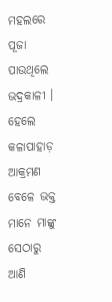ମହଲରେ ପୂଜା ପାଉଥିଲେ ଭଦ୍ରକାଳୀ । ହେଲେ କଳାପାହାଡ଼ ଆକ୍ରମଣ ବେଳେ ଭକ୍ତ ମାନେ ମାଙ୍କୁ ସେଠାରୁ ଆଣି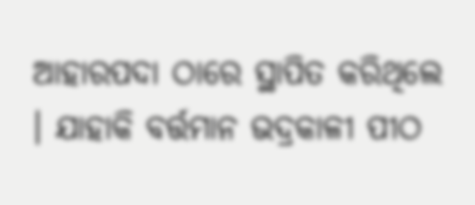ଆହାରପଦା ଠାରେ ସ୍ଥାପିତ କରିଥିଲେ । ଯାହାକି ବର୍ତ୍ତମାନ ଭଦ୍ରକାଳୀ ପୀଠ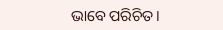ଭାବେ ପରିଚିତ।